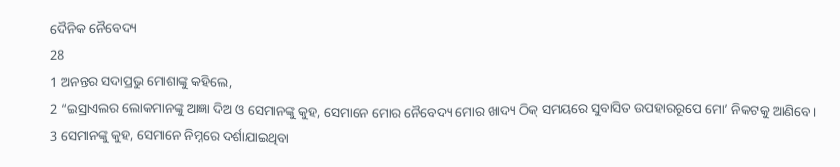ଦୈନିକ ନୈବେଦ୍ୟ
28
1 ଅନନ୍ତର ସଦାପ୍ରଭୁ ମୋଶାଙ୍କୁ କହିଲେ,
2 “ଇସ୍ରାଏଲର ଲୋକମାନଙ୍କୁ ଆଜ୍ଞା ଦିଅ ଓ ସେମାନଙ୍କୁ କୁହ, ସେମାନେ ମୋର ନୈବେଦ୍ୟ ମୋର ଖାଦ୍ୟ ଠିକ୍ ସମୟରେ ସୁବାସିତ ଉପହାରରୂପେ ମୋ’ ନିକଟକୁ ଆଣିବେ।
3 ସେମାନଙ୍କୁ କୁହ, ସେମାନେ ନିମ୍ନରେ ଦର୍ଶାଯାଇଥିବା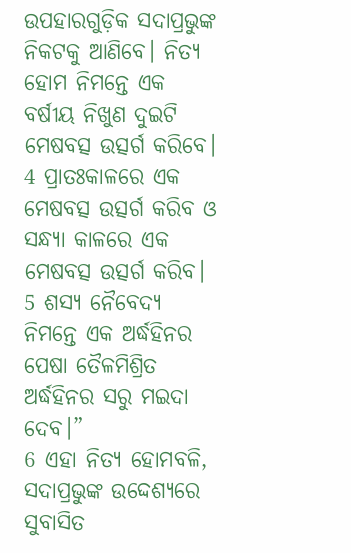ଉପହାରଗୁଡ଼ିକ ସଦାପ୍ରଭୁଙ୍କ ନିକଟକୁ ଆଣିବେ। ନିତ୍ୟ ହୋମ ନିମନ୍ତେ ଏକ ବର୍ଷୀୟ ନିଖୁଣ ଦୁଇଟି ମେଷବତ୍ସ ଉତ୍ସର୍ଗ କରିବେ।
4 ପ୍ରାତଃକାଳରେ ଏକ ମେଷବତ୍ସ ଉତ୍ସର୍ଗ କରିବ ଓ ସନ୍ଧ୍ୟା କାଳରେ ଏକ ମେଷବତ୍ସ ଉତ୍ସର୍ଗ କରିବ।
5 ଶସ୍ୟ ନୈବେଦ୍ୟ ନିମନ୍ତେ ଏକ ଅର୍ଦ୍ଧହିନର ପେଷା ତୈଳମିଶ୍ରିତ ଅର୍ଦ୍ଧହିନର ସରୁ ମଇଦା ଦେବ।”
6 ଏହା ନିତ୍ୟ ହୋମବଳି, ସଦାପ୍ରଭୁଙ୍କ ଉଦ୍ଦେଶ୍ୟରେ ସୁବାସିତ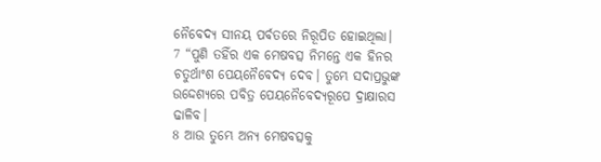ନୈବେଦ୍ୟ ସୀନୟ ପର୍ବତରେ ନିରୂପିତ ହୋଇଥିଲା।
7 “ପୁଣି ତହିଁର ଏକ ମେଷବତ୍ସ ନିମନ୍ତେ ଏକ ହିନର ଚତୁର୍ଥାଂଶ ପେୟନୈବେଦ୍ୟ ଦେବ। ତୁମ୍ଭେ ସଦାପ୍ରଭୁଙ୍କ ଉଦ୍ଦେଶ୍ୟରେ ପବିତ୍ର ପେୟନୈବେଦ୍ୟରୂପେ ଦ୍ରାକ୍ଷାରସ ଢାଳିବ।
8 ଆଉ ତୁମ୍ଭେ ଅନ୍ୟ ମେଷବତ୍ସକୁ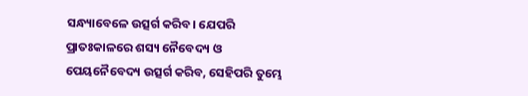ସନ୍ଧ୍ୟାବେଳେ ଉତ୍ସର୍ଗ କରିବ। ଯେପରି ପ୍ରାତଃକାଳରେ ଶସ୍ୟ ନୈବେଦ୍ୟ ଓ ପେୟନୈବେଦ୍ୟ ଉତ୍ସର୍ଗ କରିବ, ସେହିପରି ତୁମ୍ଭେ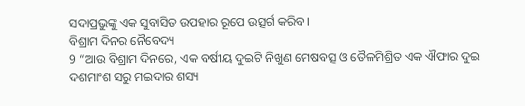ସଦାପ୍ରଭୁଙ୍କୁ ଏକ ସୁବାସିତ ଉପହାର ରୂପେ ଉତ୍ସର୍ଗ କରିବ।
ବିଶ୍ରାମ ଦିନର ନୈବେଦ୍ୟ
9 “ଆଉ ବିଶ୍ରାମ ଦିନରେ, ଏକ ବର୍ଷୀୟ ଦୁଇଟି ନିଖୁଣ ମେଷବତ୍ସ ଓ ତୈଳମିଶ୍ରିତ ଏକ ଐଫାର ଦୁଇ ଦଶମାଂଶ ସରୁ ମଇଦାର ଶସ୍ୟ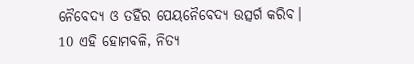ନୈବେଦ୍ୟ ଓ ତହିଁର ପେୟନୈବେଦ୍ୟ ଉତ୍ସର୍ଗ କରିବ।
10 ଏହି ହୋମବଳି, ନିତ୍ୟ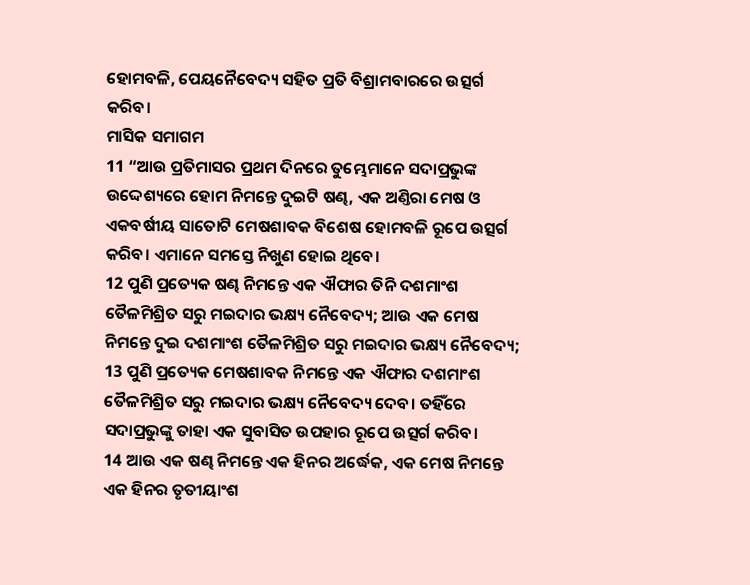ହୋମବଳି, ପେୟନୈବେଦ୍ୟ ସହିତ ପ୍ରତି ବିଶ୍ରାମବାରରେ ଉତ୍ସର୍ଗ କରିବ।
ମାସିକ ସମାଗମ
11 “ଆଉ ପ୍ରତିମାସର ପ୍ରଥମ ଦିନରେ ତୁମ୍ଭେମାନେ ସଦାପ୍ରଭୁଙ୍କ ଉଦ୍ଦେଶ୍ୟରେ ହୋମ ନିମନ୍ତେ ଦୁଇଟି ଷଣ୍ଢ, ଏକ ଅଣ୍ତିରା ମେଷ ଓ ଏକବର୍ଷୀୟ ସାତୋଟି ମେଷଶାବକ ବିଶେଷ ହୋମବଳି ରୂପେ ଉତ୍ସର୍ଗ କରିବ। ଏମାନେ ସମସ୍ତେ ନିଖୁଣ ହୋଇ ଥିବେ।
12 ପୁଣି ପ୍ରତ୍ୟେକ ଷଣ୍ଢ ନିମନ୍ତେ ଏକ ଐଫାର ତିନି ଦଶମାଂଶ ତୈଳମିଶ୍ରିତ ସରୁ ମଇଦାର ଭକ୍ଷ୍ୟ ନୈବେଦ୍ୟ; ଆଉ ଏକ ମେଷ ନିମନ୍ତେ ଦୁଇ ଦଶମାଂଶ ତୈଳମିଶ୍ରିତ ସରୁ ମଇଦାର ଭକ୍ଷ୍ୟ ନୈବେଦ୍ୟ;
13 ପୁଣି ପ୍ରତ୍ୟେକ ମେଷଶାବକ ନିମନ୍ତେ ଏକ ଐଫାର ଦଶମାଂଶ ତୈଳମିଶ୍ରିତ ସରୁ ମଇଦାର ଭକ୍ଷ୍ୟ ନୈବେଦ୍ୟ ଦେବ। ତହିଁରେ ସଦାପ୍ରଭୁଙ୍କୁ ତାହା ଏକ ସୁବାସିତ ଉପହାର ରୂପେ ଉତ୍ସର୍ଗ କରିବ।
14 ଆଉ ଏକ ଷଣ୍ଢ ନିମନ୍ତେ ଏକ ହିନର ଅର୍ଦ୍ଧେକ, ଏକ ମେଷ ନିମନ୍ତେ ଏକ ହିନର ତୃତୀୟାଂଶ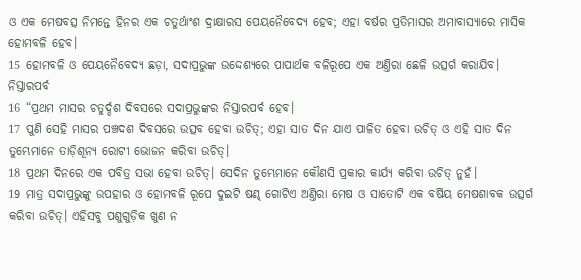ଓ ଏକ ମେଷବତ୍ସ ନିମନ୍ତେ ହିନର ଏକ ଚତୁର୍ଥାଂଶ ଦ୍ରାକ୍ଷାରସ ପେୟନୈବେଦ୍ୟ ହେବ; ଏହା ବର୍ଷର ପ୍ରତିମାସର ଅମାବାସ୍ୟାରେ ମାସିକ ହୋମବଳି ହେବ।
15 ହୋମବଳି ଓ ପେୟନୈବେଦ୍ୟ ଛଡ଼ା, ସଦାପ୍ରଭୁଙ୍କ ଉଦ୍ଦେଶ୍ୟରେ ପାପାର୍ଥକ ବଳିରୂପେ ଏକ ଅଣ୍ତିରା ଛେଳି ଉତ୍ସର୍ଗ କରାଯିବ।
ନିସ୍ତାରପର୍ବ
16 “ପ୍ରଥମ ମାସର ଚତୁର୍ଦ୍ଦଶ ଦିବସରେ ସଦାପ୍ରଭୁଙ୍କର ନିସ୍ତାରପର୍ବ ହେବ।
17 ପୁଣି ସେହି ମାସର ପଞ୍ଚଦଶ ଦିବସରେ ଉତ୍ସବ ହେବା ଉଚିତ୍; ଏହା ସାତ ଦିନ ଯାଏ ପାଳିତ ହେବା ଉଚିତ୍ ଓ ଏହି ସାତ ଦିନ ତୁମ୍ଭେମାନେ ତାଡ଼ିଶୂନ୍ୟ ରୋଟୀ ଭୋଜନ କରିବା ଉଚିତ୍।
18 ପ୍ରଥମ ଦିନରେ ଏକ ପବିତ୍ର ସଭା ହେବା ଉଚିତ୍। ସେଦିନ ତୁମ୍ଭେମାନେ କୌଣସି ପ୍ରକାର କାର୍ଯ୍ୟ କରିବା ଉଚିତ୍ ନୁହଁ।
19 ମାତ୍ର ସଦାପ୍ରଭୁଙ୍କୁ ଉପହାର ଓ ହୋମବଳି ରୂପେ ଦୁଇଟି ଷଣ୍ଢ ଗୋଟିଏ ଅଣ୍ତିରା ମେଷ ଓ ସାତୋଟି ଏକ ବର୍ଷିୟ ମେଷଶାବକ ଉତ୍ସର୍ଗ କରିବା ଉଚିତ୍। ଏହିସବୁ ପଶୁଗୁଡ଼ିକ ଖୁଣ ନ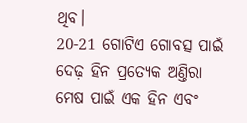ଥିବ।
20-21 ଗୋଟିଏ ଗୋବତ୍ସ ପାଇଁ ଦେଢ଼ ହିନ ପ୍ରତ୍ୟେକ ଅଣ୍ତିରା ମେଷ ପାଇଁ ଏକ ହିନ ଏବଂ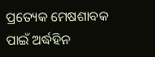ପ୍ରତ୍ୟେକ ମେଷଶାବକ ପାଇଁ ଅର୍ଦ୍ଧହିନ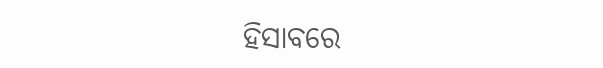ହିସାବରେ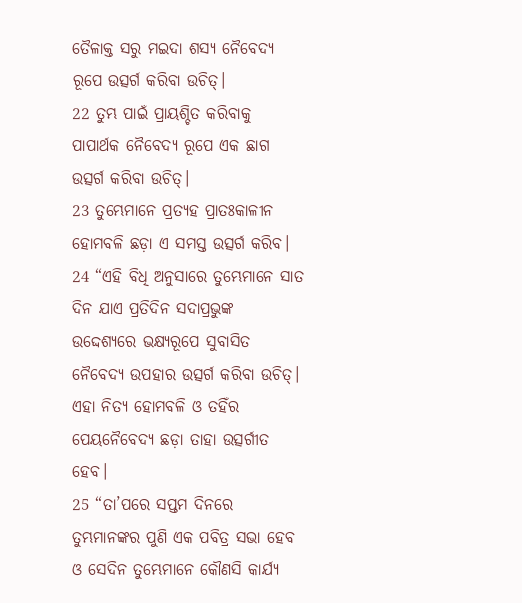ତୈଳାକ୍ତ ସରୁ ମଇଦା ଶସ୍ୟ ନୈବେଦ୍ୟ ରୂପେ ଉତ୍ସର୍ଗ କରିବା ଉଚିତ୍।
22 ତୁମ୍ଭ ପାଇଁ ପ୍ରାୟଶ୍ଚିତ କରିବାକୁ ପାପାର୍ଥକ ନୈବେଦ୍ୟ ରୂପେ ଏକ ଛାଗ ଉତ୍ସର୍ଗ କରିବା ଉଚିତ୍।
23 ତୁମ୍ଭେମାନେ ପ୍ରତ୍ୟହ ପ୍ରାତଃକାଳୀନ ହୋମବଳି ଛଡ଼ା ଏ ସମସ୍ତ ଉତ୍ସର୍ଗ କରିବ।
24 “ଏହି ବିଧି ଅନୁସାରେ ତୁମ୍ଭେମାନେ ସାତ ଦିନ ଯାଏ ପ୍ରତିଦିନ ସଦାପ୍ରଭୁଙ୍କ ଉଦ୍ଦେଶ୍ୟରେ ଭକ୍ଷ୍ୟରୂପେ ସୁବାସିତ ନୈବେଦ୍ୟ ଉପହାର ଉତ୍ସର୍ଗ କରିବା ଉଚିତ୍। ଏହା ନିତ୍ୟ ହୋମବଳି ଓ ତହିଁର ପେୟନୈବେଦ୍ୟ ଛଡ଼ା ତାହା ଉତ୍ସର୍ଗୀତ ହେବ।
25 “ତା’ପରେ ସପ୍ତମ ଦିନରେ ତୁମ୍ଭମାନଙ୍କର ପୁଣି ଏକ ପବିତ୍ର ସଭା ହେବ ଓ ସେଦିନ ତୁମ୍ଭେମାନେ କୌଣସି କାର୍ଯ୍ୟ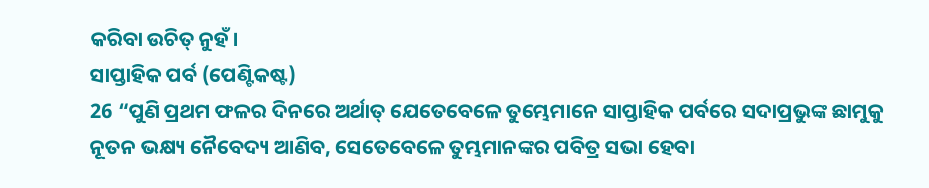କରିବା ଉଚିତ୍ ନୁହଁ।
ସାପ୍ତାହିକ ପର୍ବ (ପେଣ୍ଟିକଷ୍ଟ)
26 “ପୁଣି ପ୍ରଥମ ଫଳର ଦିନରେ ଅର୍ଥାତ୍ ଯେତେବେଳେ ତୁମ୍ଭେମାନେ ସାପ୍ତାହିକ ପର୍ବରେ ସଦାପ୍ରଭୁଙ୍କ ଛାମୁକୁ ନୂତନ ଭକ୍ଷ୍ୟ ନୈବେଦ୍ୟ ଆଣିବ, ସେତେବେଳେ ତୁମ୍ଭମାନଙ୍କର ପବିତ୍ର ସଭା ହେବା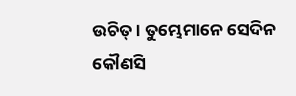ଉଚିତ୍। ତୁମ୍ଭେମାନେ ସେଦିନ କୌଣସି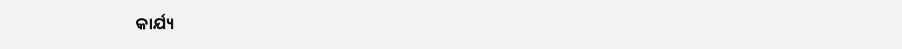କାର୍ଯ୍ୟ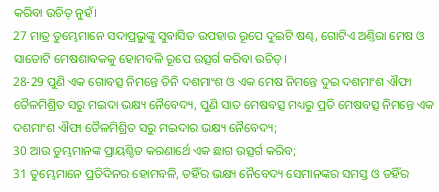କରିବା ଉଚିତ୍ ନୁହଁ।
27 ମାତ୍ର ତୁମ୍ଭେମାନେ ସଦାପ୍ରଭୁଙ୍କୁ ସୁବାସିତ ଉପହାର ରୂପେ ଦୁଇଟି ଷଣ୍ଢ, ଗୋଟିଏ ଅଣ୍ତିରା ମେଷ ଓ ସାତୋଟି ମେଷଶାବକକୁ ହୋମବଳି ରୂପେ ଉତ୍ସର୍ଗ କରିବା ଉଚିତ୍।
28-29 ପୁଣି ଏକ ଗୋବତ୍ସ ନିମନ୍ତେ ତିନି ଦଶମାଂଶ ଓ ଏକ ମେଷ ନିମନ୍ତେ ଦୁଇ ଦଶମାଂଶ ଐଫା ତୈଳମିଶ୍ରିତ ସରୁ ମଇଦା ଭକ୍ଷ୍ୟ ନୈବେଦ୍ୟ, ପୁଣି ସାତ ମେଷବତ୍ସ ମଧ୍ୟରୁ ପ୍ରତି ମେଷବତ୍ସ ନିମନ୍ତେ ଏକ ଦଶମାଂଶ ଐଫା ତୈଳମିଶ୍ରିତ ସରୁ ମଇଦାର ଭକ୍ଷ୍ୟ ନୈବେଦ୍ୟ;
30 ଆଉ ତୁମ୍ଭମାନଙ୍କ ପ୍ରାୟଶ୍ଚିତ କରଣାର୍ଥେ ଏକ ଛାଗ ଉତ୍ସର୍ଗ କରିବ;
31 ତୁମ୍ଭେମାନେ ପ୍ରତିଦିନର ହୋମବଳି, ତହିଁର ଭକ୍ଷ୍ୟ ନୈବେଦ୍ୟ ସେମାନଙ୍କର ସମସ୍ତ ଓ ତହିଁର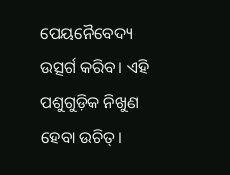ପେୟନୈବେଦ୍ୟ ଉତ୍ସର୍ଗ କରିବ। ଏହି ପଶୁଗୁଡ଼ିକ ନିଖୁଣ ହେବା ଉଚିତ୍।